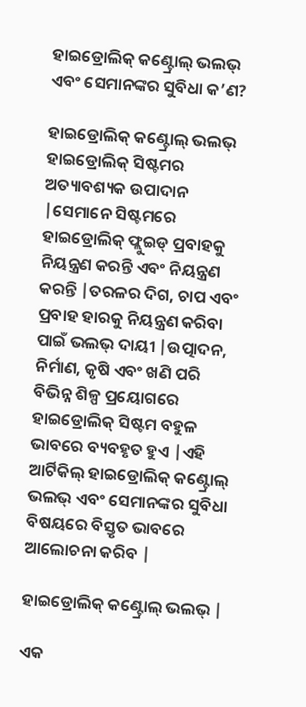ହାଇଡ୍ରୋଲିକ୍ କଣ୍ଟ୍ରୋଲ୍ ଭଲଭ୍ ଏବଂ ସେମାନଙ୍କର ସୁବିଧା କ’ଣ?

ହାଇଡ୍ରୋଲିକ୍ କଣ୍ଟ୍ରୋଲ୍ ଭଲଭ୍ ହାଇଡ୍ରୋଲିକ୍ ସିଷ୍ଟମର ଅତ୍ୟାବଶ୍ୟକ ଉପାଦାନ |ସେମାନେ ସିଷ୍ଟମରେ ହାଇଡ୍ରୋଲିକ୍ ଫ୍ଲୁଇଡ୍ ପ୍ରବାହକୁ ନିୟନ୍ତ୍ରଣ କରନ୍ତି ଏବଂ ନିୟନ୍ତ୍ରଣ କରନ୍ତି |ତରଳର ଦିଗ, ଚାପ ଏବଂ ପ୍ରବାହ ହାରକୁ ନିୟନ୍ତ୍ରଣ କରିବା ପାଇଁ ଭଲଭ୍ ଦାୟୀ |ଉତ୍ପାଦନ, ନିର୍ମାଣ, କୃଷି ଏବଂ ଖଣି ପରି ବିଭିନ୍ନ ଶିଳ୍ପ ପ୍ରୟୋଗରେ ହାଇଡ୍ରୋଲିକ୍ ସିଷ୍ଟମ ବହୁଳ ଭାବରେ ବ୍ୟବହୃତ ହୁଏ |ଏହି ଆର୍ଟିକିଲ୍ ହାଇଡ୍ରୋଲିକ୍ କଣ୍ଟ୍ରୋଲ୍ ଭଲଭ୍ ଏବଂ ସେମାନଙ୍କର ସୁବିଧା ବିଷୟରେ ବିସ୍ତୃତ ଭାବରେ ଆଲୋଚନା କରିବ |

ହାଇଡ୍ରୋଲିକ୍ କଣ୍ଟ୍ରୋଲ୍ ଭଲଭ୍ |

ଏକ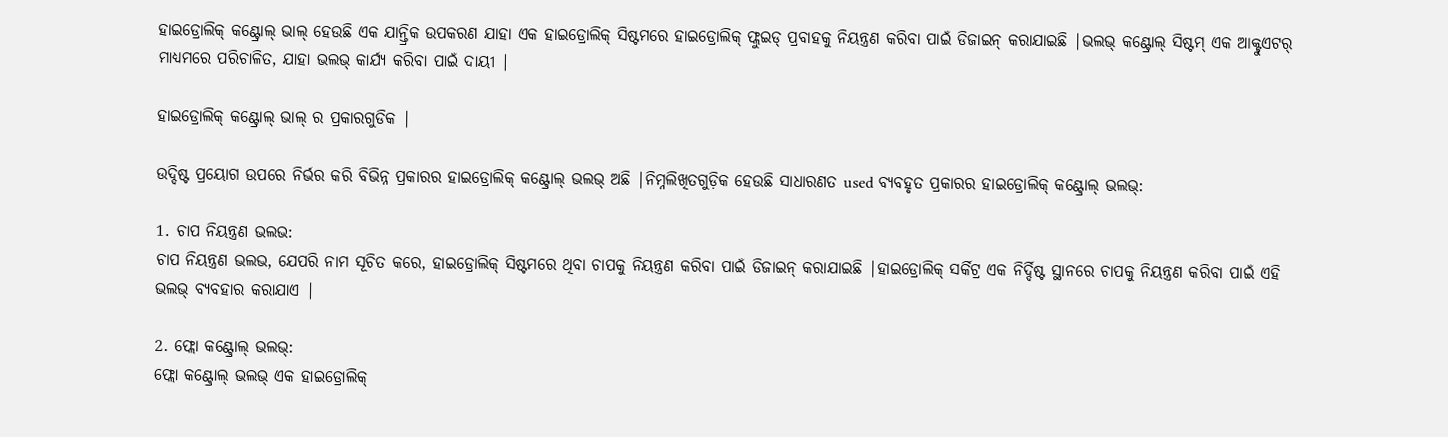ହାଇଡ୍ରୋଲିକ୍ କଣ୍ଟ୍ରୋଲ୍ ଭାଲ୍ ହେଉଛି ଏକ ଯାନ୍ତ୍ରିକ ଉପକରଣ ଯାହା ଏକ ହାଇଡ୍ରୋଲିକ୍ ସିଷ୍ଟମରେ ହାଇଡ୍ରୋଲିକ୍ ଫ୍ଲୁଇଡ୍ ପ୍ରବାହକୁ ନିୟନ୍ତ୍ରଣ କରିବା ପାଇଁ ଡିଜାଇନ୍ କରାଯାଇଛି |ଭଲଭ୍ କଣ୍ଟ୍ରୋଲ୍ ସିଷ୍ଟମ୍ ଏକ ଆକ୍ଟୁଏଟର୍ ମାଧ୍ୟମରେ ପରିଚାଳିତ, ଯାହା ଭଲଭ୍ କାର୍ଯ୍ୟ କରିବା ପାଇଁ ଦାୟୀ |

ହାଇଡ୍ରୋଲିକ୍ କଣ୍ଟ୍ରୋଲ୍ ଭାଲ୍ ର ପ୍ରକାରଗୁଡିକ |

ଉଦ୍ଦିଷ୍ଟ ପ୍ରୟୋଗ ଉପରେ ନିର୍ଭର କରି ବିଭିନ୍ନ ପ୍ରକାରର ହାଇଡ୍ରୋଲିକ୍ କଣ୍ଟ୍ରୋଲ୍ ଭଲଭ୍ ଅଛି |ନିମ୍ନଲିଖିତଗୁଡ଼ିକ ହେଉଛି ସାଧାରଣତ used ବ୍ୟବହୃତ ପ୍ରକାରର ହାଇଡ୍ରୋଲିକ୍ କଣ୍ଟ୍ରୋଲ୍ ଭଲଭ୍:

1. ଚାପ ନିୟନ୍ତ୍ରଣ ଭଲଭ:
ଚାପ ନିୟନ୍ତ୍ରଣ ଭଲଭ, ଯେପରି ନାମ ସୂଚିତ କରେ, ହାଇଡ୍ରୋଲିକ୍ ସିଷ୍ଟମରେ ଥିବା ଚାପକୁ ନିୟନ୍ତ୍ରଣ କରିବା ପାଇଁ ଡିଜାଇନ୍ କରାଯାଇଛି |ହାଇଡ୍ରୋଲିକ୍ ସର୍କିଟ୍ର ଏକ ନିର୍ଦ୍ଦିଷ୍ଟ ସ୍ଥାନରେ ଚାପକୁ ନିୟନ୍ତ୍ରଣ କରିବା ପାଇଁ ଏହି ଭଲଭ୍ ବ୍ୟବହାର କରାଯାଏ |

2. ଫ୍ଲୋ କଣ୍ଟ୍ରୋଲ୍ ଭଲଭ୍:
ଫ୍ଲୋ କଣ୍ଟ୍ରୋଲ୍ ଭଲଭ୍ ଏକ ହାଇଡ୍ରୋଲିକ୍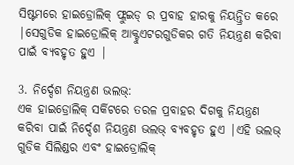ସିଷ୍ଟମରେ ହାଇଡ୍ରୋଲିକ୍ ଫ୍ଲୁଇଡ୍ ର ପ୍ରବାହ ହାରକୁ ନିୟନ୍ତ୍ରିତ କରେ |ସେଗୁଡିକ ହାଇଡ୍ରୋଲିକ୍ ଆକ୍ଟୁଏଟରଗୁଡିକର ଗତି ନିୟନ୍ତ୍ରଣ କରିବା ପାଇଁ ବ୍ୟବହୃତ ହୁଏ |

3. ନିର୍ଦ୍ଦେଶ ନିୟନ୍ତ୍ରଣ ଭଲଭ୍:
ଏକ ହାଇଡ୍ରୋଲିକ୍ ସର୍କିଟରେ ତରଳ ପ୍ରବାହର ଦିଗକୁ ନିୟନ୍ତ୍ରଣ କରିବା ପାଇଁ ନିର୍ଦ୍ଦେଶ ନିୟନ୍ତ୍ରଣ ଭଲଭ୍ ବ୍ୟବହୃତ ହୁଏ |ଏହି ଭଲଭ୍ ଗୁଡିକ ସିଲିଣ୍ଡର ଏବଂ ହାଇଡ୍ରୋଲିକ୍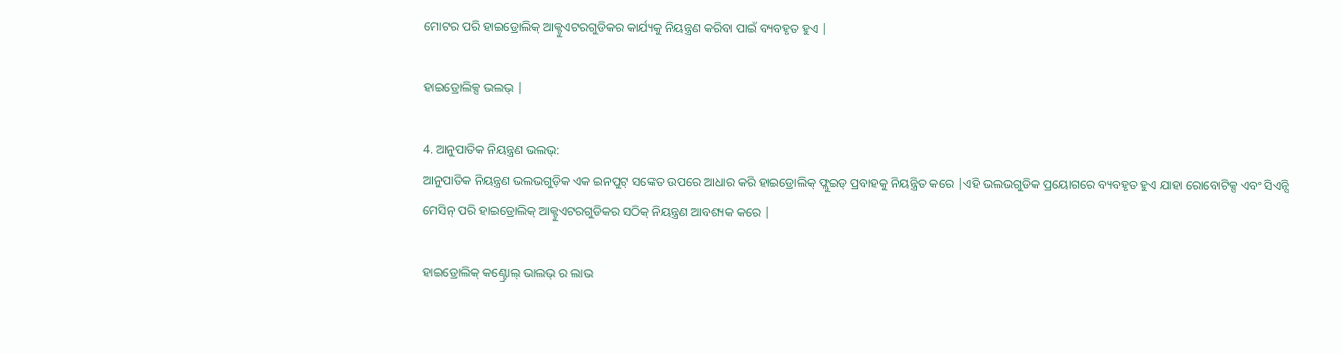ମୋଟର ପରି ହାଇଡ୍ରୋଲିକ୍ ଆକ୍ଟୁଏଟରଗୁଡିକର କାର୍ଯ୍ୟକୁ ନିୟନ୍ତ୍ରଣ କରିବା ପାଇଁ ବ୍ୟବହୃତ ହୁଏ |

ହାଇଡ୍ରୋଲିକ୍ସ ଭଲଭ୍ |

4. ଆନୁପାତିକ ନିୟନ୍ତ୍ରଣ ଭଲଭ୍:
ଆନୁପାତିକ ନିୟନ୍ତ୍ରଣ ଭଲଭଗୁଡ଼ିକ ଏକ ଇନପୁଟ୍ ସଙ୍କେତ ଉପରେ ଆଧାର କରି ହାଇଡ୍ରୋଲିକ୍ ଫ୍ଲୁଇଡ୍ ପ୍ରବାହକୁ ନିୟନ୍ତ୍ରିତ କରେ |ଏହି ଭଲଭଗୁଡିକ ପ୍ରୟୋଗରେ ବ୍ୟବହୃତ ହୁଏ ଯାହା ରୋବୋଟିକ୍ସ ଏବଂ ସିଏନ୍ସି ମେସିନ୍ ପରି ହାଇଡ୍ରୋଲିକ୍ ଆକ୍ଟୁଏଟରଗୁଡିକର ସଠିକ୍ ନିୟନ୍ତ୍ରଣ ଆବଶ୍ୟକ କରେ |

ହାଇଡ୍ରୋଲିକ୍ କଣ୍ଟ୍ରୋଲ୍ ଭାଲଭ୍ ର ଲାଭ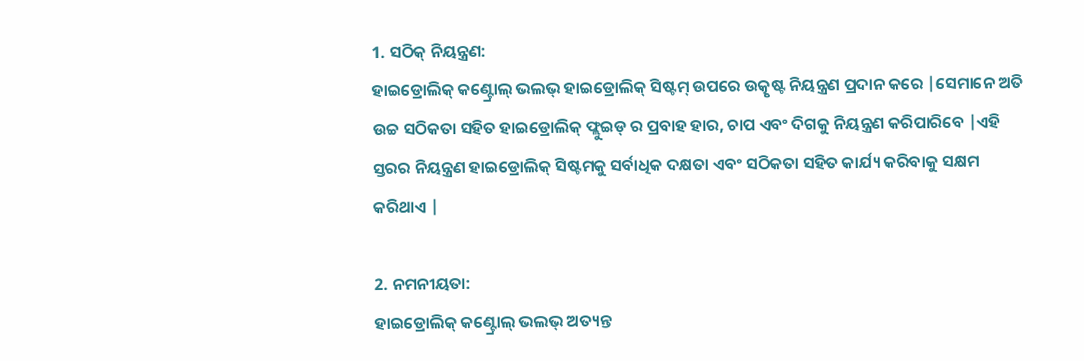1. ସଠିକ୍ ନିୟନ୍ତ୍ରଣ:
ହାଇଡ୍ରୋଲିକ୍ କଣ୍ଟ୍ରୋଲ୍ ଭଲଭ୍ ହାଇଡ୍ରୋଲିକ୍ ସିଷ୍ଟମ୍ ଉପରେ ଉତ୍କୃଷ୍ଟ ନିୟନ୍ତ୍ରଣ ପ୍ରଦାନ କରେ |ସେମାନେ ଅତି ଉଚ୍ଚ ସଠିକତା ସହିତ ହାଇଡ୍ରୋଲିକ୍ ଫ୍ଲୁଇଡ୍ ର ପ୍ରବାହ ହାର, ଚାପ ଏବଂ ଦିଗକୁ ନିୟନ୍ତ୍ରଣ କରିପାରିବେ |ଏହି ସ୍ତରର ନିୟନ୍ତ୍ରଣ ହାଇଡ୍ରୋଲିକ୍ ସିଷ୍ଟମକୁ ସର୍ବାଧିକ ଦକ୍ଷତା ଏବଂ ସଠିକତା ସହିତ କାର୍ଯ୍ୟ କରିବାକୁ ସକ୍ଷମ କରିଥାଏ |

2. ନମନୀୟତା:
ହାଇଡ୍ରୋଲିକ୍ କଣ୍ଟ୍ରୋଲ୍ ଭଲଭ୍ ଅତ୍ୟନ୍ତ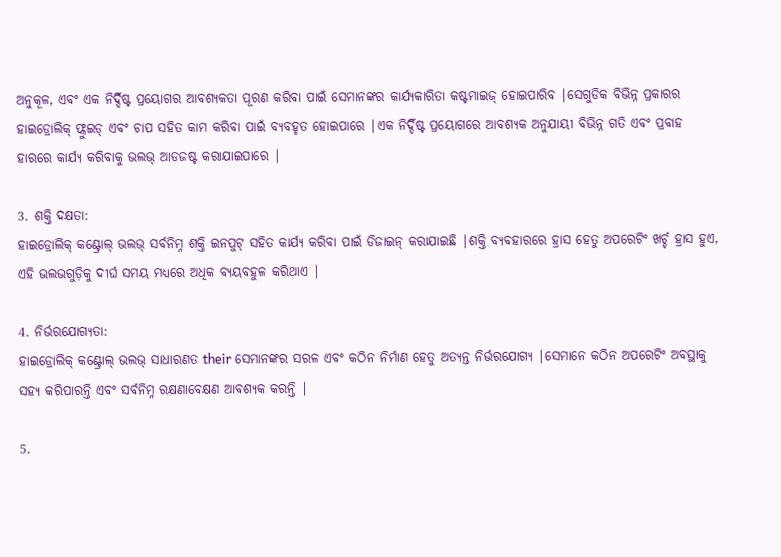ଅନୁକୂଳ, ଏବଂ ଏକ ନିର୍ଦ୍ଦିଷ୍ଟ ପ୍ରୟୋଗର ଆବଶ୍ୟକତା ପୂରଣ କରିବା ପାଇଁ ସେମାନଙ୍କର କାର୍ଯ୍ୟକାରିତା କଷ୍ଟମାଇଜ୍ ହୋଇପାରିବ |ସେଗୁଡିକ ବିଭିନ୍ନ ପ୍ରକାରର ହାଇଡ୍ରୋଲିକ୍ ଫ୍ଲୁଇଡ୍ ଏବଂ ଚାପ ସହିତ କାମ କରିବା ପାଇଁ ବ୍ୟବହୃତ ହୋଇପାରେ |ଏକ ନିର୍ଦ୍ଦିଷ୍ଟ ପ୍ରୟୋଗରେ ଆବଶ୍ୟକ ଅନୁଯାୟୀ ବିଭିନ୍ନ ଗତି ଏବଂ ପ୍ରବାହ ହାରରେ କାର୍ଯ୍ୟ କରିବାକୁ ଭଲଭ୍ ଆଡଜଷ୍ଟ କରାଯାଇପାରେ |

3. ଶକ୍ତି ଦକ୍ଷତା:
ହାଇଡ୍ରୋଲିକ୍ କଣ୍ଟ୍ରୋଲ୍ ଭଲଭ୍ ସର୍ବନିମ୍ନ ଶକ୍ତି ଇନପୁଟ୍ ସହିତ କାର୍ଯ୍ୟ କରିବା ପାଇଁ ଡିଜାଇନ୍ କରାଯାଇଛି |ଶକ୍ତି ବ୍ୟବହାରରେ ହ୍ରାସ ହେତୁ ଅପରେଟିଂ ଖର୍ଚ୍ଚ ହ୍ରାସ ହୁଏ, ଏହି ଭଲଭଗୁଡ଼ିକୁ ଦୀର୍ଘ ସମୟ ମଧ୍ୟରେ ଅଧିକ ବ୍ୟୟବହୁଳ କରିଥାଏ |

4. ନିର୍ଭରଯୋଗ୍ୟତା:
ହାଇଡ୍ରୋଲିକ୍ କଣ୍ଟ୍ରୋଲ୍ ଭଲଭ୍ ସାଧାରଣତ their ସେମାନଙ୍କର ସରଳ ଏବଂ କଠିନ ନିର୍ମାଣ ହେତୁ ଅତ୍ୟନ୍ତ ନିର୍ଭରଯୋଗ୍ୟ |ସେମାନେ କଠିନ ଅପରେଟିଂ ଅବସ୍ଥାକୁ ସହ୍ୟ କରିପାରନ୍ତି ଏବଂ ସର୍ବନିମ୍ନ ରକ୍ଷଣାବେକ୍ଷଣ ଆବଶ୍ୟକ କରନ୍ତି |

5.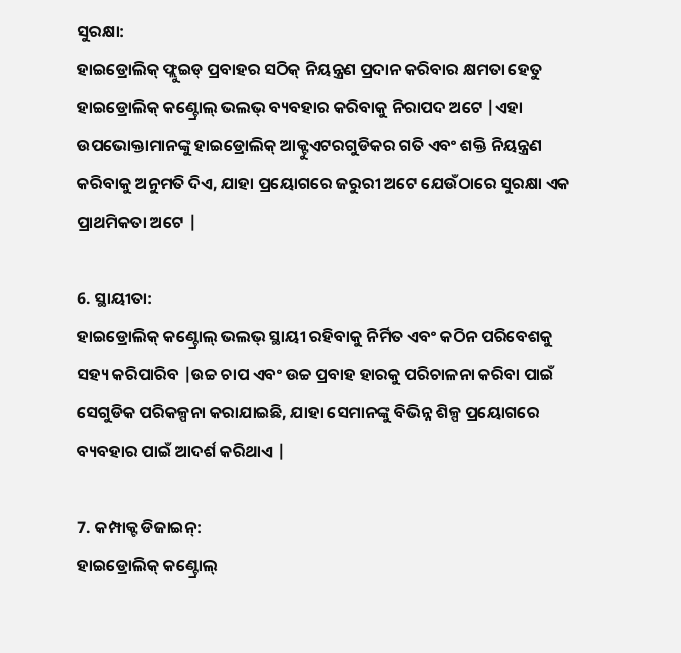ସୁରକ୍ଷା:
ହାଇଡ୍ରୋଲିକ୍ ଫ୍ଲୁଇଡ୍ ପ୍ରବାହର ସଠିକ୍ ନିୟନ୍ତ୍ରଣ ପ୍ରଦାନ କରିବାର କ୍ଷମତା ହେତୁ ହାଇଡ୍ରୋଲିକ୍ କଣ୍ଟ୍ରୋଲ୍ ଭଲଭ୍ ବ୍ୟବହାର କରିବାକୁ ନିରାପଦ ଅଟେ |ଏହା ଉପଭୋକ୍ତାମାନଙ୍କୁ ହାଇଡ୍ରୋଲିକ୍ ଆକ୍ଟୁଏଟରଗୁଡିକର ଗତି ଏବଂ ଶକ୍ତି ନିୟନ୍ତ୍ରଣ କରିବାକୁ ଅନୁମତି ଦିଏ, ଯାହା ପ୍ରୟୋଗରେ ଜରୁରୀ ଅଟେ ଯେଉଁଠାରେ ସୁରକ୍ଷା ଏକ ପ୍ରାଥମିକତା ଅଟେ |

6. ସ୍ଥାୟୀତା:
ହାଇଡ୍ରୋଲିକ୍ କଣ୍ଟ୍ରୋଲ୍ ଭଲଭ୍ ସ୍ଥାୟୀ ରହିବାକୁ ନିର୍ମିତ ଏବଂ କଠିନ ପରିବେଶକୁ ସହ୍ୟ କରିପାରିବ |ଉଚ୍ଚ ଚାପ ଏବଂ ଉଚ୍ଚ ପ୍ରବାହ ହାରକୁ ପରିଚାଳନା କରିବା ପାଇଁ ସେଗୁଡିକ ପରିକଳ୍ପନା କରାଯାଇଛି, ଯାହା ସେମାନଙ୍କୁ ବିଭିନ୍ନ ଶିଳ୍ପ ପ୍ରୟୋଗରେ ବ୍ୟବହାର ପାଇଁ ଆଦର୍ଶ କରିଥାଏ |

7. କମ୍ପାକ୍ଟ ଡିଜାଇନ୍:
ହାଇଡ୍ରୋଲିକ୍ କଣ୍ଟ୍ରୋଲ୍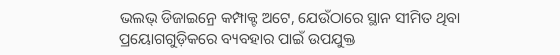ଭଲଭ୍ ଡିଜାଇନ୍ରେ କମ୍ପାକ୍ଟ ଅଟେ, ଯେଉଁଠାରେ ସ୍ଥାନ ସୀମିତ ଥିବା ପ୍ରୟୋଗଗୁଡ଼ିକରେ ବ୍ୟବହାର ପାଇଁ ଉପଯୁକ୍ତ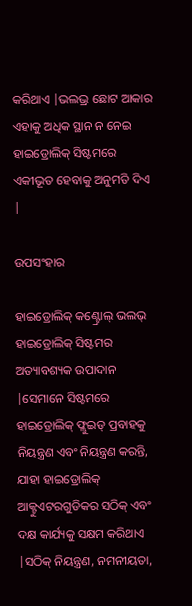କରିଥାଏ |ଭଲଭ୍ର ଛୋଟ ଆକାର ଏହାକୁ ଅଧିକ ସ୍ଥାନ ନ ନେଇ ହାଇଡ୍ରୋଲିକ୍ ସିଷ୍ଟମରେ ଏକୀଭୂତ ହେବାକୁ ଅନୁମତି ଦିଏ |

ଉପସଂହାର

ହାଇଡ୍ରୋଲିକ୍ କଣ୍ଟ୍ରୋଲ୍ ଭଲଭ୍ ହାଇଡ୍ରୋଲିକ୍ ସିଷ୍ଟମର ଅତ୍ୟାବଶ୍ୟକ ଉପାଦାନ |ସେମାନେ ସିଷ୍ଟମରେ ହାଇଡ୍ରୋଲିକ୍ ଫ୍ଲୁଇଡ୍ ପ୍ରବାହକୁ ନିୟନ୍ତ୍ରଣ ଏବଂ ନିୟନ୍ତ୍ରଣ କରନ୍ତି, ଯାହା ହାଇଡ୍ରୋଲିକ୍ ଆକ୍ଟୁଏଟରଗୁଡିକର ସଠିକ୍ ଏବଂ ଦକ୍ଷ କାର୍ଯ୍ୟକୁ ସକ୍ଷମ କରିଥାଏ |ସଠିକ୍ ନିୟନ୍ତ୍ରଣ, ନମନୀୟତା,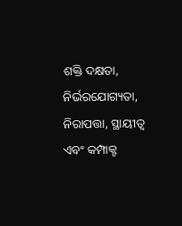ଶକ୍ତି ଦକ୍ଷତା, ନିର୍ଭରଯୋଗ୍ୟତା, ନିରାପତ୍ତା, ସ୍ଥାୟୀତ୍ୱ ଏବଂ କମ୍ପାକ୍ଟ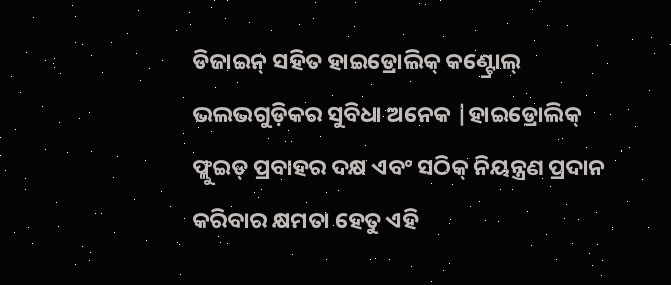ଡିଜାଇନ୍ ସହିତ ହାଇଡ୍ରୋଲିକ୍ କଣ୍ଟ୍ରୋଲ୍ ଭଲଭଗୁଡ଼ିକର ସୁବିଧା ଅନେକ |ହାଇଡ୍ରୋଲିକ୍ ଫ୍ଲୁଇଡ୍ ପ୍ରବାହର ଦକ୍ଷ ଏବଂ ସଠିକ୍ ନିୟନ୍ତ୍ରଣ ପ୍ରଦାନ କରିବାର କ୍ଷମତା ହେତୁ ଏହି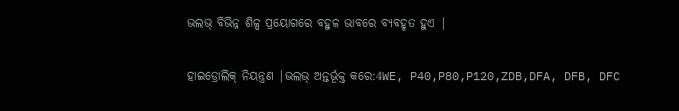ଭଲଭ୍ ବିଭିନ୍ନ ଶିଳ୍ପ ପ୍ରୟୋଗରେ ବହୁଳ ଭାବରେ ବ୍ୟବହୃତ ହୁଏ |

ହାଇଡ୍ରୋଲିକ୍ ନିୟନ୍ତ୍ରଣ |ଭଲଭ୍ ଅନ୍ତର୍ଭୂକ୍ତ କରେ:4WE, P40,P80,P120,ZDB,DFA, DFB, DFC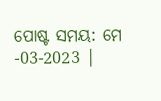ପୋଷ୍ଟ ସମୟ: ମେ -03-2023 |